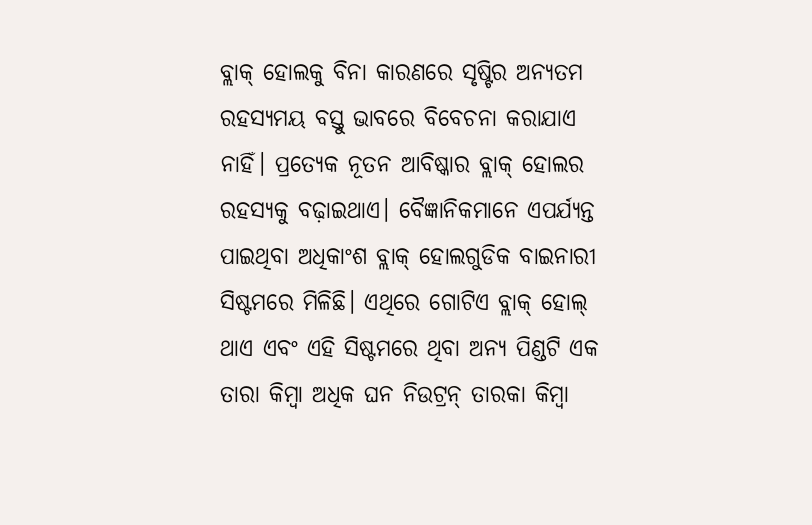ବ୍ଲାକ୍ ହୋଲକୁ ବିନା କାରଣରେ ସୃଷ୍ଟିର ଅନ୍ୟତମ ରହସ୍ୟମୟ ବସ୍ତୁ ଭାବରେ ବିବେଚନା କରାଯାଏ ନାହିଁ। ପ୍ରତ୍ୟେକ ନୂତନ ଆବିଷ୍କାର ବ୍ଲାକ୍ ହୋଲର ରହସ୍ୟକୁ ବଢ଼ାଇଥାଏ। ବୈଜ୍ଞାନିକମାନେ ଏପର୍ଯ୍ୟନ୍ତ ପାଇଥିବା ଅଧିକାଂଶ ବ୍ଲାକ୍ ହୋଲଗୁଡିକ ବାଇନାରୀ ସିଷ୍ଟମରେ ମିଳିଛି। ଏଥିରେ ଗୋଟିଏ ବ୍ଲାକ୍ ହୋଲ୍ ଥାଏ ଏବଂ ଏହି ସିଷ୍ଟମରେ ଥିବା ଅନ୍ୟ ପିଣ୍ଡଟି ଏକ ତାରା କିମ୍ବା ଅଧିକ ଘନ ନିଉଟ୍ରନ୍ ତାରକା କିମ୍ବା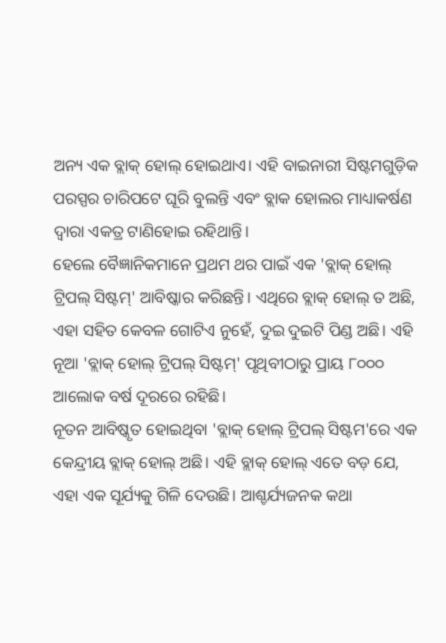ଅନ୍ୟ ଏକ ବ୍ଲାକ୍ ହୋଲ୍ ହୋଇଥାଏ। ଏହି ବାଇନାରୀ ସିଷ୍ଟମଗୁଡ଼ିକ ପରସ୍ପର ଚାରିପଟେ ଘୂରି ବୁଲନ୍ତି ଏବଂ ବ୍ଲାକ ହୋଲର ମାଧ୍ୟାକର୍ଷଣ ଦ୍ୱାରା ଏକତ୍ର ଟାଣିହୋଇ ରହିଥାନ୍ତି।
ହେଲେ ବୈଜ୍ଞାନିକମାନେ ପ୍ରଥମ ଥର ପାଇଁ ଏକ 'ବ୍ଲାକ୍ ହୋଲ୍ ଟ୍ରିପଲ୍ ସିଷ୍ଟମ୍' ଆବିଷ୍କାର କରିଛନ୍ତି। ଏଥିରେ ବ୍ଲାକ୍ ହୋଲ୍ ତ ଅଛି, ଏହା ସହିତ କେବଳ ଗୋଟିଏ ନୁହେଁ, ଦୁଇ ଦୁଇଟି ପିଣ୍ଡ ଅଛି। ଏହି ନୂଆ 'ବ୍ଲାକ୍ ହୋଲ୍ ଟ୍ରିପଲ୍ ସିଷ୍ଟମ୍' ପୃଥିବୀଠାରୁ ପ୍ରାୟ ୮୦୦୦ ଆଲୋକ ବର୍ଷ ଦୂରରେ ରହିଛି।
ନୂତନ ଆବିଷ୍କୃତ ହୋଇଥିବା 'ବ୍ଲାକ୍ ହୋଲ୍ ଟ୍ରିପଲ୍ ସିଷ୍ଟମ'ରେ ଏକ କେନ୍ଦ୍ରୀୟ ବ୍ଲାକ୍ ହୋଲ୍ ଅଛି। ଏହି ବ୍ଲାକ୍ ହୋଲ୍ ଏତେ ବଡ଼ ଯେ, ଏହା ଏକ ସୂର୍ଯ୍ୟକୁ ଗିଳି ଦେଉଛି। ଆଶ୍ଚର୍ଯ୍ୟଜନକ କଥା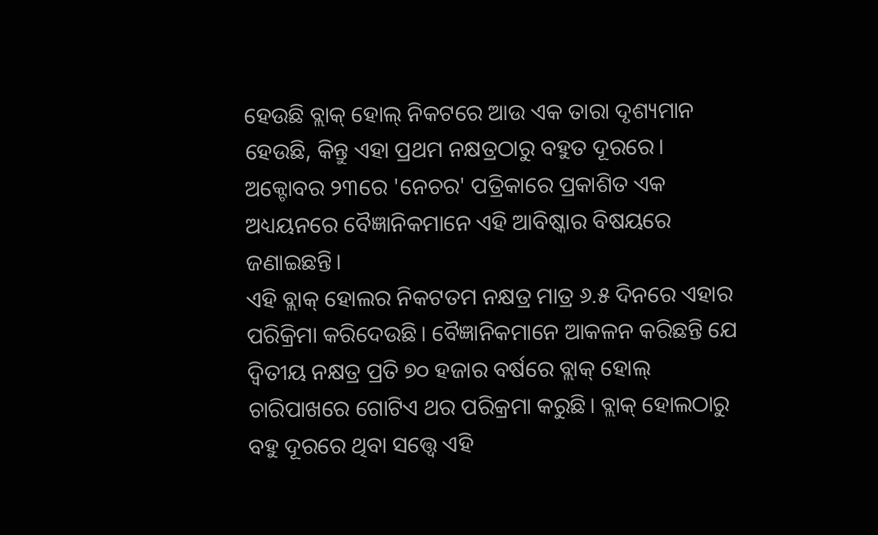ହେଉଛି ବ୍ଲାକ୍ ହୋଲ୍ ନିକଟରେ ଆଉ ଏକ ତାରା ଦୃଶ୍ୟମାନ ହେଉଛି, କିନ୍ତୁ ଏହା ପ୍ରଥମ ନକ୍ଷତ୍ରଠାରୁ ବହୁତ ଦୂରରେ। ଅକ୍ଟୋବର ୨୩ରେ 'ନେଚର' ପତ୍ରିକାରେ ପ୍ରକାଶିତ ଏକ ଅଧ୍ୟୟନରେ ବୈଜ୍ଞାନିକମାନେ ଏହି ଆବିଷ୍କାର ବିଷୟରେ ଜଣାଇଛନ୍ତି।
ଏହି ବ୍ଲାକ୍ ହୋଲର ନିକଟତମ ନକ୍ଷତ୍ର ମାତ୍ର ୬.୫ ଦିନରେ ଏହାର ପରିକ୍ରିମା କରିଦେଉଛି। ବୈଜ୍ଞାନିକମାନେ ଆକଳନ କରିଛନ୍ତି ଯେ ଦ୍ୱିତୀୟ ନକ୍ଷତ୍ର ପ୍ରତି ୭୦ ହଜାର ବର୍ଷରେ ବ୍ଲାକ୍ ହୋଲ୍ ଚାରିପାଖରେ ଗୋଟିଏ ଥର ପରିକ୍ରମା କରୁଛି। ବ୍ଲାକ୍ ହୋଲଠାରୁ ବହୁ ଦୂରରେ ଥିବା ସତ୍ତ୍ୱେ ଏହି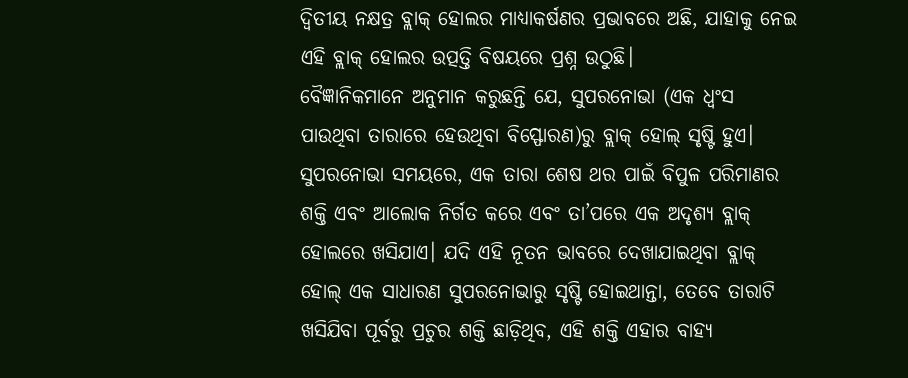ଦ୍ୱିତୀୟ ନକ୍ଷତ୍ର ବ୍ଲାକ୍ ହୋଲର ମାଧ୍ୟାକର୍ଷଣର ପ୍ରଭାବରେ ଅଛି, ଯାହାକୁ ନେଇ ଏହି ବ୍ଲାକ୍ ହୋଲର ଉତ୍ପତ୍ତି ବିଷୟରେ ପ୍ରଶ୍ନ ଉଠୁଛି।
ବୈଜ୍ଞାନିକମାନେ ଅନୁମାନ କରୁଛନ୍ତି ଯେ, ସୁପରନୋଭା (ଏକ ଧ୍ୱଂସ ପାଉଥିବା ତାରାରେ ହେଉଥିବା ବିସ୍ଫୋରଣ)ରୁ ବ୍ଲାକ୍ ହୋଲ୍ ସୃଷ୍ଟି ହୁଏ। ସୁପରନୋଭା ସମୟରେ, ଏକ ତାରା ଶେଷ ଥର ପାଇଁ ବିପୁଳ ପରିମାଣର ଶକ୍ତି ଏବଂ ଆଲୋକ ନିର୍ଗତ କରେ ଏବଂ ତା’ପରେ ଏକ ଅଦୃଶ୍ୟ ବ୍ଲାକ୍ ହୋଲରେ ଖସିଯାଏ। ଯଦି ଏହି ନୂତନ ଭାବରେ ଦେଖାଯାଇଥିବା ବ୍ଲାକ୍ ହୋଲ୍ ଏକ ସାଧାରଣ ସୁପରନୋଭାରୁ ସୃଷ୍ଟି ହୋଇଥାନ୍ତା, ତେବେ ତାରାଟି ଖସିଯିବା ପୂର୍ବରୁ ପ୍ରଚୁର ଶକ୍ତି ଛାଡ଼ିଥିବ, ଏହି ଶକ୍ତି ଏହାର ବାହ୍ୟ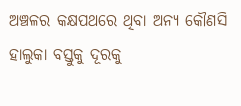ଅଞ୍ଚଳର କକ୍ଷପଥରେ ଥିବା ଅନ୍ୟ କୌଣସି ହାଲୁକା ବସ୍ତୁକୁ ଦୂରକୁ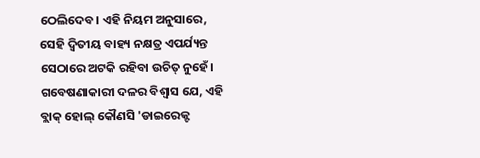ଠେଲିଦେବ। ଏହି ନିୟମ ଅନୁସାରେ, ସେହି ଦ୍ୱିତୀୟ ବାହ୍ୟ ନକ୍ଷତ୍ର ଏପର୍ଯ୍ୟନ୍ତ ସେଠାରେ ଅଟକି ରହିବା ଉଚିତ୍ ନୁହେଁ।
ଗବେଷଣାକାରୀ ଦଳର ବିଶ୍ୱାସ ଯେ, ଏହି ବ୍ଲାକ୍ ହୋଲ୍ କୌଣସି 'ଡାଇରେକ୍ଟ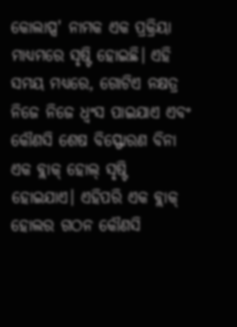କୋଲାପ୍ସ' ନାମକ ଏକ ପ୍ରକ୍ରିୟା ମାଧ୍ୟମରେ ସୃଷ୍ଟି ହୋଇଛି। ଏହି ସମୟ ମଧ୍ୟରେ, ଗୋଟିଏ ନକ୍ଷତ୍ର ନିଜେ ନିଜେ ଧ୍ୱଂସ ପାଇଯାଏ ଏବଂ କୌଣସି ଶେଷ ବିସ୍ଫୋରଣ ବିନା ଏକ ବ୍ଲାକ୍ ହୋଲ୍ ସୃଷ୍ଟି ହୋଇଯାଏ। ଏହିପରି ଏକ ବ୍ଲାକ୍ ହୋଲର ଗଠନ କୌଣସି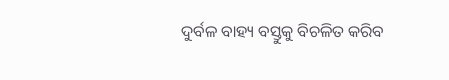ଦୁର୍ବଳ ବାହ୍ୟ ବସ୍ତୁକୁ ବିଚଳିତ କରିବ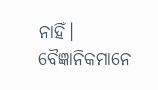ନାହିଁ। ବୈଜ୍ଞାନିକମାନେ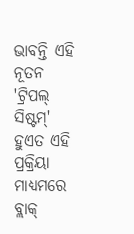ଭାବନ୍ତି ଏହି ନୂତନ 'ଟ୍ରିପଲ୍ ସିଷ୍ଟମ୍' ହୁଏତ ଏହି ପ୍ରକ୍ରିୟା ମାଧ୍ୟମରେ ବ୍ଲାକ୍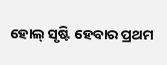ହୋଲ୍ ସୃଷ୍ଟି ହେବାର ପ୍ରଥମ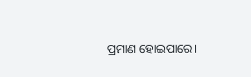ପ୍ରମାଣ ହୋଇପାରେ।